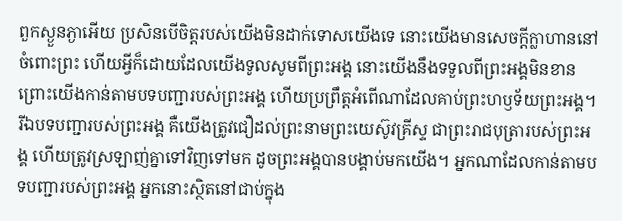ពួកស្ងួនភ្ងាអើយ ប្រសិនបើចិត្តរបស់យើងមិនដាក់ទោសយើងទេ នោះយើងមានសេចក្ដីក្លាហាននៅចំពោះព្រះ ហើយអ្វីក៏ដោយដែលយើងទូលសូមពីព្រះអង្គ នោះយើងនឹងទទួលពីព្រះអង្គមិនខាន ព្រោះយើងកាន់តាមបទបញ្ជារបស់ព្រះអង្គ ហើយប្រព្រឹត្តអំពើណាដែលគាប់ព្រះហឫទ័យព្រះអង្គ។ រីឯបទបញ្ជារបស់ព្រះអង្គ គឺយើងត្រូវជឿដល់ព្រះនាមព្រះយេស៊ូវគ្រីស្ទ ជាព្រះរាជបុត្រារបស់ព្រះអង្គ ហើយត្រូវស្រឡាញ់គ្នាទៅវិញទៅមក ដូចព្រះអង្គបានបង្គាប់មកយើង។ អ្នកណាដែលកាន់តាមបទបញ្ជារបស់ព្រះអង្គ អ្នកនោះស្ថិតនៅជាប់ក្នុង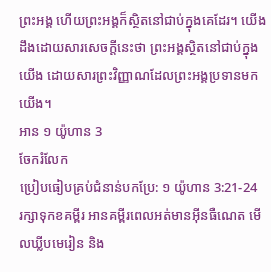ព្រះអង្គ ហើយព្រះអង្គក៏ស្ថិតនៅជាប់ក្នុងគេដែរ។ យើងដឹងដោយសារសេចក្ដីនេះថា ព្រះអង្គស្ថិតនៅជាប់ក្នុងយើង ដោយសារព្រះវិញ្ញាណដែលព្រះអង្គប្រទានមកយើង។
អាន ១ យ៉ូហាន 3
ចែករំលែក
ប្រៀបធៀបគ្រប់ជំនាន់បកប្រែ: ១ យ៉ូហាន 3:21-24
រក្សាទុកខគម្ពីរ អានគម្ពីរពេលអត់មានអ៊ីនធឺណេត មើលឃ្លីបមេរៀន និង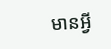មានអ្វី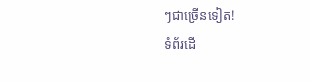ៗជាច្រើនទៀត!
ទំព័រដើ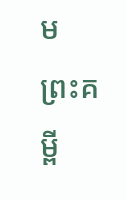ម
ព្រះគម្ពី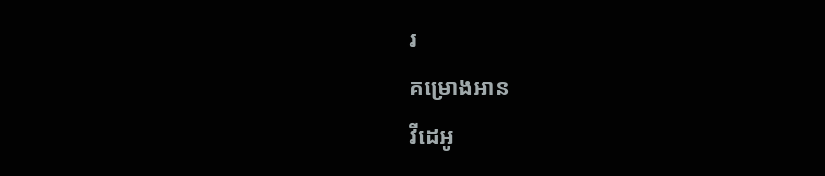រ
គម្រោងអាន
វីដេអូ